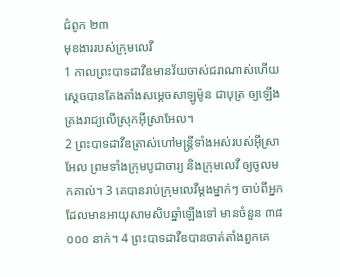ជំពូក ២៣
មុខងាររបស់ក្រុមលេវី
1 កាលព្រះបាទដាវីឌមានវ័យចាស់ជរាណាស់ហើយ ស្តេចបានតែងតាំងសម្តេចសាឡូម៉ូន ជាបុត្រ ឲ្យឡើងគ្រងរាជ្យលើស្រុកអ៊ីស្រាអែល។
2 ព្រះបាទដាវីឌត្រាស់ហៅមន្ត្រីទាំងអស់របស់អ៊ីស្រាអែល ព្រមទាំងក្រុមបូជាចារ្យ និងក្រុមលេវី ឲ្យចូលមកគាល់។ 3 គេបានរាប់ក្រុមលេវីម្ដងម្នាក់ៗ ចាប់ពីអ្នកដែលមានអាយុសាមសិបឆ្នាំឡើងទៅ មានចំនួន ៣៨ ០០០ នាក់។ 4 ព្រះបាទដាវីឌបានចាត់តាំងពួកគេ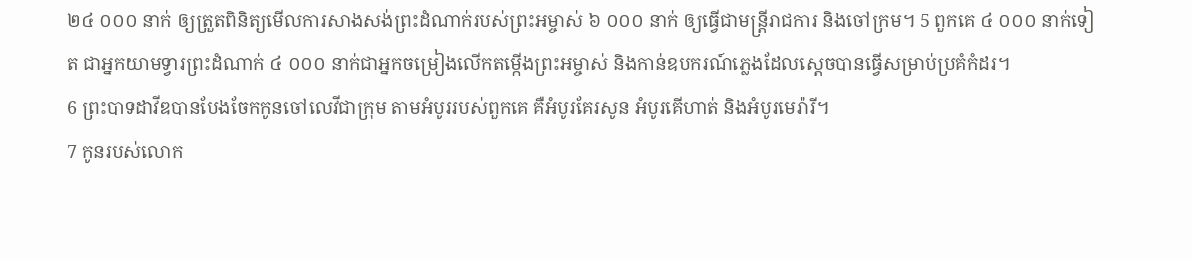២៤ ០០០ នាក់ ឲ្យត្រួតពិនិត្យមើលការសាងសង់ព្រះដំណាក់របស់ព្រះអម្ចាស់ ៦ ០០០ នាក់ ឲ្យធ្វើជាមន្ត្រីរាជការ និងចៅក្រម។ 5 ពួកគេ ៤ ០០០ នាក់ទៀត ជាអ្នកយាមទ្វារព្រះដំណាក់ ៤ ០០០ នាក់ជាអ្នកចម្រៀងលើកតម្កើងព្រះអម្ចាស់ និងកាន់ឧបករណ៍ភ្លេងដែលស្តេចបានធ្វើសម្រាប់ប្រគំកំដរ។
6 ព្រះបាទដាវីឌបានបែងចែកកូនចៅលេវីជាក្រុម តាមអំបូររបស់ពួកគេ គឺអំបូរគែរសូន អំបូរគើហាត់ និងអំបូរមេរ៉ារី។
7 កូនរបស់លោក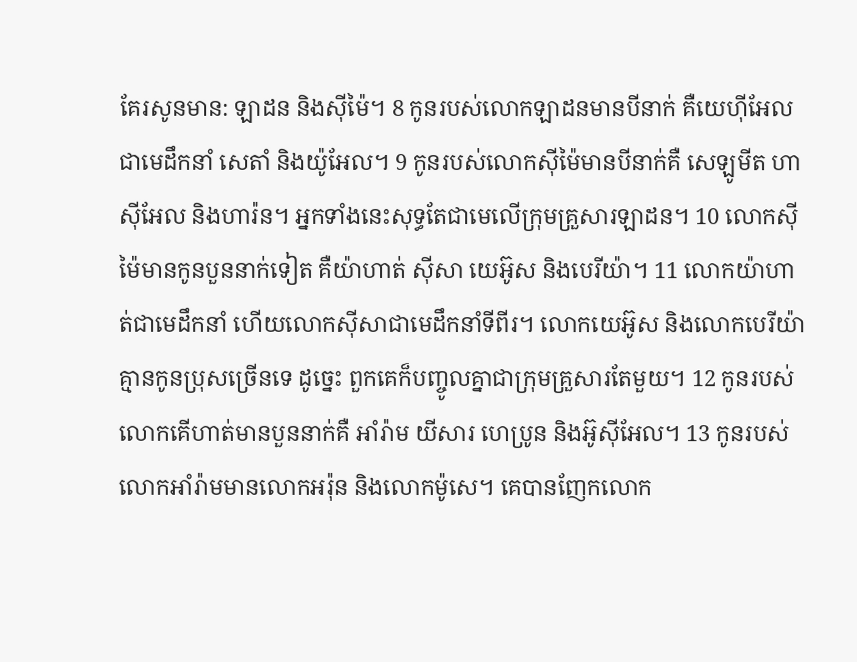គែរសូនមាន: ឡាដន និងស៊ីម៉ៃ។ 8 កូនរបស់លោកឡាដនមានបីនាក់ គឺយេហ៊ីអែលជាមេដឹកនាំ សេតាំ និងយ៉ូអែល។ 9 កូនរបស់លោកស៊ីម៉ៃមានបីនាក់គឺ សេឡូមីត ហាស៊ីអែល និងហារ៉ន។ អ្នកទាំងនេះសុទ្ធតែជាមេលើក្រុមគ្រួសារឡាដន។ 10 លោកស៊ីម៉ៃមានកូនបួននាក់ទៀត គឺយ៉ាហាត់ ស៊ីសា យេអ៊ូស និងបេរីយ៉ា។ 11 លោកយ៉ាហាត់ជាមេដឹកនាំ ហើយលោកស៊ីសាជាមេដឹកនាំទីពីរ។ លោកយេអ៊ូស និងលោកបេរីយ៉ា គ្មានកូនប្រុសច្រើនទេ ដូច្នេះ ពួកគេក៏បញ្ចូលគ្នាជាក្រុមគ្រួសារតែមួយ។ 12 កូនរបស់លោកគើហាត់មានបួននាក់គឺ អាំរ៉ាម យីសារ ហេប្រូន និងអ៊ូស៊ីអែល។ 13 កូនរបស់លោកអាំរ៉ាមមានលោកអរ៉ុន និងលោកម៉ូសេ។ គេបានញែកលោក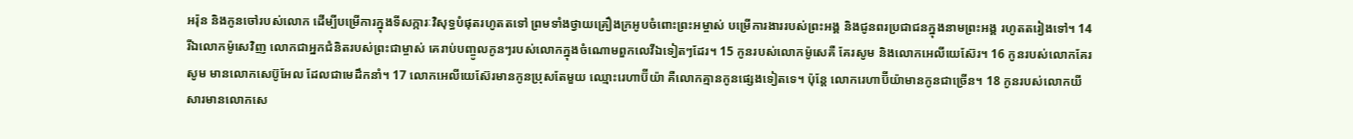អរ៉ុន និងកូនចៅរបស់លោក ដើម្បីបម្រើការក្នុងទីសក្ការៈវិសុទ្ធបំផុតរហូតតទៅ ព្រមទាំងថ្វាយគ្រឿងក្រអូបចំពោះព្រះអម្ចាស់ បម្រើការងាររបស់ព្រះអង្គ និងជូនពរប្រជាជនក្នុងនាមព្រះអង្គ រហូតតរៀងទៅ។ 14 រីឯលោកម៉ូសេវិញ លោកជាអ្នកជំនិតរបស់ព្រះជាម្ចាស់ គេរាប់បញ្ចូលកូនៗរបស់លោកក្នុងចំណោមពួកលេវីឯទៀតៗដែរ។ 15 កូនរបស់លោកម៉ូសេគឺ គែរសូម និងលោកអេលីយេស៊ែរ។ 16 កូនរបស់លោកគែរសូម មានលោកសេប៊ូអែល ដែលជាមេដឹកនាំ។ 17 លោកអេលីយេស៊ែរមានកូនប្រុសតែមួយ ឈ្មោះរេហាប៊ីយ៉ា គឺលោកគ្មានកូនផ្សេងទៀតទេ។ ប៉ុន្តែ លោករេហាប៊ីយ៉ាមានកូនជាច្រើន។ 18 កូនរបស់លោកយីសារមានលោកសេ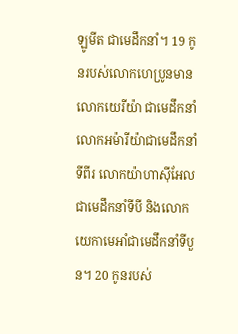ឡូមីត ជាមេដឹកនាំ។ 19 កូនរបស់លោកហេប្រូនមានលោកយេរីយ៉ា ជាមេដឹកនាំ លោកអម៉ារីយ៉ាជាមេដឹកនាំទីពីរ លោកយ៉ាហាស៊ីអែលជាមេដឹកនាំទីបី និងលោកយេកាមេអាំជាមេដឹកនាំទីបួន។ 20 កូនរបស់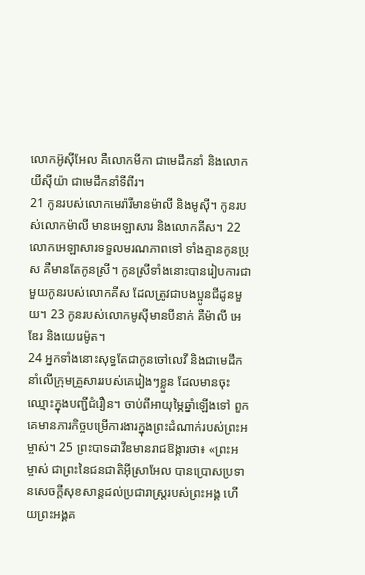លោកអ៊ូស៊ីអែល គឺលោកមីកា ជាមេដឹកនាំ និងលោកយីស៊ីយ៉ា ជាមេដឹកនាំទីពីរ។
21 កូនរបស់លោកមេរ៉ារីមានម៉ាលី និងមូស៊ី។ កូនរបស់លោកម៉ាលី មានអេឡាសារ និងលោកគីស។ 22 លោកអេឡាសារទទួលមរណភាពទៅ ទាំងគ្មានកូនប្រុស គឺមានតែកូនស្រី។ កូនស្រីទាំងនោះបានរៀបការជាមួយកូនរបស់លោកគីស ដែលត្រូវជាបងប្អូនជីដូនមួយ។ 23 កូនរបស់លោកមូស៊ីមានបីនាក់ គឺម៉ាលី អេឌែរ និងយេរេម៉ូត។
24 អ្នកទាំងនោះសុទ្ធតែជាកូនចៅលេវី និងជាមេដឹកនាំលើក្រុមគ្រួសាររបស់គេរៀងៗខ្លួន ដែលមានចុះឈ្មោះក្នុងបញ្ជីជំរឿន។ ចាប់ពីអាយុម្ភៃឆ្នាំឡើងទៅ ពួកគេមានភារកិច្ចបម្រើការងារក្នុងព្រះដំណាក់របស់ព្រះអម្ចាស់។ 25 ព្រះបាទដាវីឌមានរាជឱង្ការថា៖ «ព្រះអម្ចាស់ ជាព្រះនៃជនជាតិអ៊ីស្រាអែល បានប្រោសប្រទានសេចក្ដីសុខសាន្តដល់ប្រជារាស្ដ្ររបស់ព្រះអង្គ ហើយព្រះអង្គគ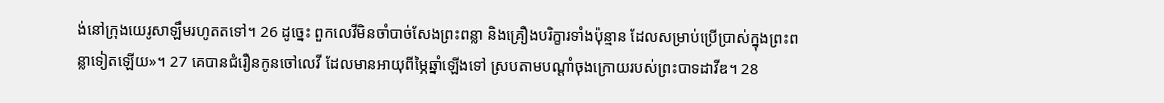ង់នៅក្រុងយេរូសាឡឹមរហូតតទៅ។ 26 ដូច្នេះ ពួកលេវីមិនចាំបាច់សែងព្រះពន្លា និងគ្រឿងបរិក្ខារទាំងប៉ុន្មាន ដែលសម្រាប់ប្រើប្រាស់ក្នុងព្រះពន្លាទៀតឡើយ»។ 27 គេបានជំរឿនកូនចៅលេវី ដែលមានអាយុពីម្ភៃឆ្នាំឡើងទៅ ស្របតាមបណ្តាំចុងក្រោយរបស់ព្រះបាទដាវីឌ។ 28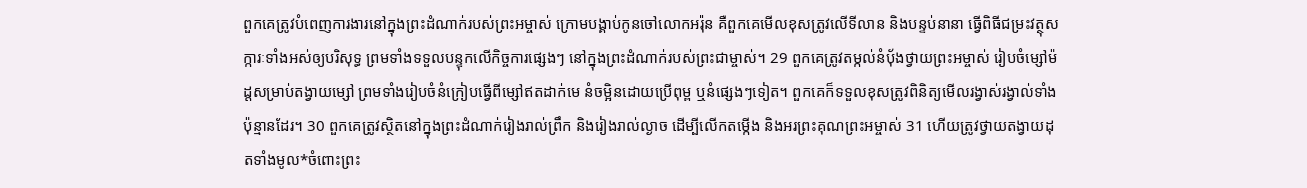ពួកគេត្រូវបំពេញការងារនៅក្នុងព្រះដំណាក់របស់ព្រះអម្ចាស់ ក្រោមបង្គាប់កូនចៅលោកអរ៉ុន គឺពួកគេមើលខុសត្រូវលើទីលាន និងបន្ទប់នានា ធ្វើពិធីជម្រះវត្ថុសក្ការៈទាំងអស់ឲ្យបរិសុទ្ធ ព្រមទាំងទទួលបន្ទុកលើកិច្ចការផ្សេងៗ នៅក្នុងព្រះដំណាក់របស់ព្រះជាម្ចាស់។ 29 ពួកគេត្រូវតម្កល់នំបុ័ងថ្វាយព្រះអម្ចាស់ រៀបចំម្សៅម៉ដ្តសម្រាប់តង្វាយម្សៅ ព្រមទាំងរៀបចំនំក្រៀបធ្វើពីម្សៅឥតដាក់មេ នំចម្អិនដោយប្រើពុម្ព ឬនំផ្សេងៗទៀត។ ពួកគេក៏ទទួលខុសត្រូវពិនិត្យមើលរង្វាស់រង្វាល់ទាំងប៉ុន្មានដែរ។ 30 ពួកគេត្រូវស្ថិតនៅក្នុងព្រះដំណាក់រៀងរាល់ព្រឹក និងរៀងរាល់ល្ងាច ដើម្បីលើកតម្កើង និងអរព្រះគុណព្រះអម្ចាស់ 31 ហើយត្រូវថ្វាយតង្វាយដុតទាំងមូល*ចំពោះព្រះ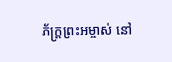ភ័ក្ត្រព្រះអម្ចាស់ នៅ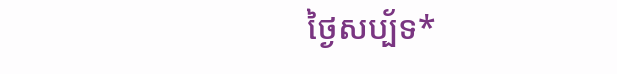ថ្ងៃសប្ប័ទ*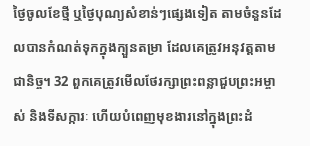ថ្ងៃចូលខែថ្មី ឬថ្ងៃបុណ្យសំខាន់ៗផ្សេងទៀត តាមចំនួនដែលបានកំណត់ទុកក្នុងក្បួនតម្រា ដែលគេត្រូវអនុវត្តតាមជានិច្ច។ 32 ពួកគេត្រូវមើលថែរក្សាព្រះពន្លាជួបព្រះអម្ចាស់ និងទីសក្ការៈ ហើយបំពេញមុខងារនៅក្នុងព្រះដំ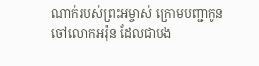ណាក់របស់ព្រះអម្ចាស់ ក្រោមបញ្ជាកូនចៅលោកអរ៉ុន ដែលជាបង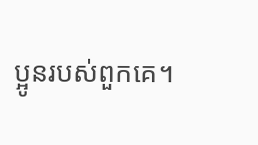ប្អូនរបស់ពួកគេ។